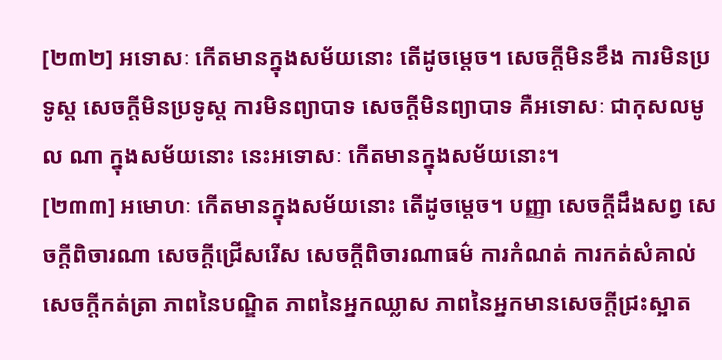[២៣២] អទោសៈ កើតមានក្នុងសម័យនោះ តើដូចម្តេច។ សេចក្តីមិនខឹង ការមិនប្រទូស្ត សេចក្តីមិនប្រទូស្ត ការមិនព្យាបាទ សេចក្តីមិនព្យាបាទ គឺអទោសៈ ជាកុសលមូល ណា ក្នុងសម័យនោះ នេះអទោសៈ កើតមានក្នុងសម័យនោះ។
[២៣៣] អមោហៈ កើតមានក្នុងសម័យនោះ តើដូចម្តេច។ បញ្ញា សេចក្តីដឹងសព្វ សេចក្តីពិចារណា សេចក្តីជ្រើសរើស សេចក្តីពិចារណាធម៌ ការកំណត់ ការកត់សំគាល់ សេចក្តីកត់ត្រា ភាពនៃបណ្ឌិត ភាពនៃអ្នកឈ្លាស ភាពនៃអ្នកមានសេចក្តីជ្រះស្អាត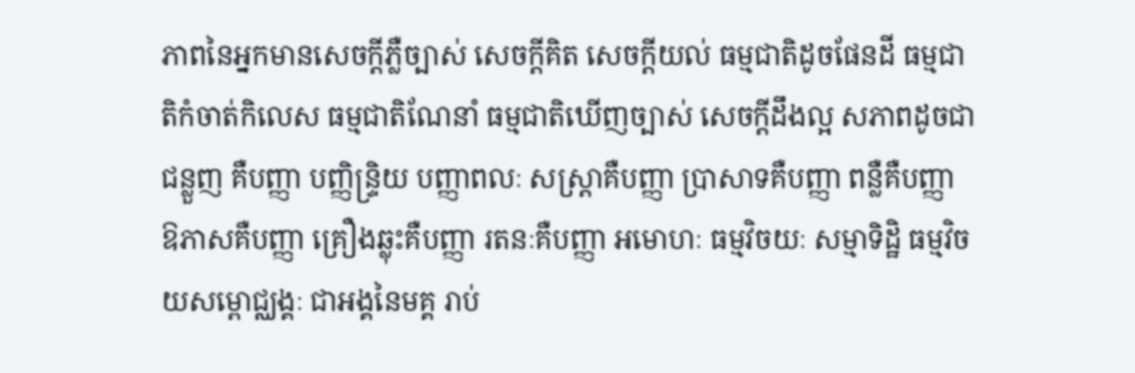ភាពនៃអ្នកមានសេចក្តីភ្លឺច្បាស់ សេចក្តីគិត សេចក្តីយល់ ធម្មជាតិដូចផែនដី ធម្មជាតិកំចាត់កិលេស ធម្មជាតិណែនាំ ធម្មជាតិឃើញច្បាស់ សេចក្តីដឹងល្អ សភាពដូចជាជន្លួញ គឺបញ្ញា បញ្ញិន្ទ្រិយ បញ្ញាពលៈ សស្ត្រាគឺបញ្ញា ប្រាសាទគឺបញ្ញា ពន្លឺគឺបញ្ញា ឱភាសគឺបញ្ញា គ្រឿងឆ្លុះគឺបញ្ញា រតនៈគឺបញ្ញា អមោហៈ ធម្មវិចយៈ សម្មាទិដ្ឋិ ធម្មវិចយសម្ពោជ្ឈង្គៈ ជាអង្គនៃមគ្គ រាប់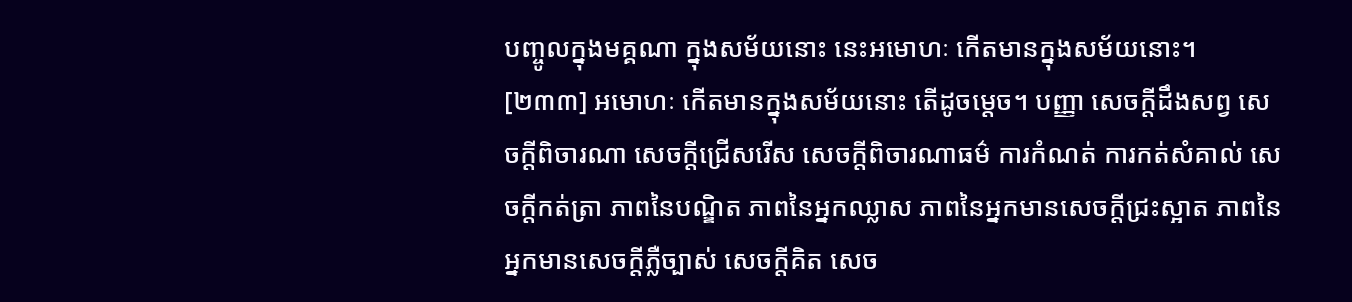បញ្ចូលក្នុងមគ្គណា ក្នុងសម័យនោះ នេះអមោហៈ កើតមានក្នុងសម័យនោះ។
[២៣៣] អមោហៈ កើតមានក្នុងសម័យនោះ តើដូចម្តេច។ បញ្ញា សេចក្តីដឹងសព្វ សេចក្តីពិចារណា សេចក្តីជ្រើសរើស សេចក្តីពិចារណាធម៌ ការកំណត់ ការកត់សំគាល់ សេចក្តីកត់ត្រា ភាពនៃបណ្ឌិត ភាពនៃអ្នកឈ្លាស ភាពនៃអ្នកមានសេចក្តីជ្រះស្អាត ភាពនៃអ្នកមានសេចក្តីភ្លឺច្បាស់ សេចក្តីគិត សេច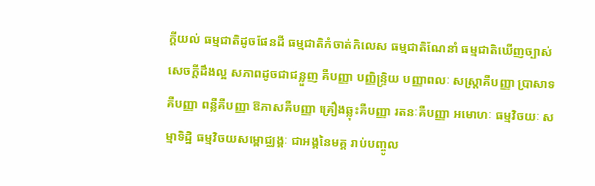ក្តីយល់ ធម្មជាតិដូចផែនដី ធម្មជាតិកំចាត់កិលេស ធម្មជាតិណែនាំ ធម្មជាតិឃើញច្បាស់ សេចក្តីដឹងល្អ សភាពដូចជាជន្លួញ គឺបញ្ញា បញ្ញិន្ទ្រិយ បញ្ញាពលៈ សស្ត្រាគឺបញ្ញា ប្រាសាទគឺបញ្ញា ពន្លឺគឺបញ្ញា ឱភាសគឺបញ្ញា គ្រឿងឆ្លុះគឺបញ្ញា រតនៈគឺបញ្ញា អមោហៈ ធម្មវិចយៈ សម្មាទិដ្ឋិ ធម្មវិចយសម្ពោជ្ឈង្គៈ ជាអង្គនៃមគ្គ រាប់បញ្ចូល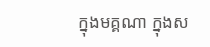ក្នុងមគ្គណា ក្នុងស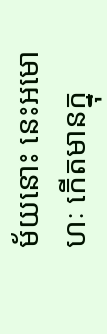ម័យនោះ នេះអមោហៈ កើតមានក្នុ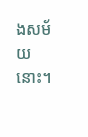ងសម័យនោះ។